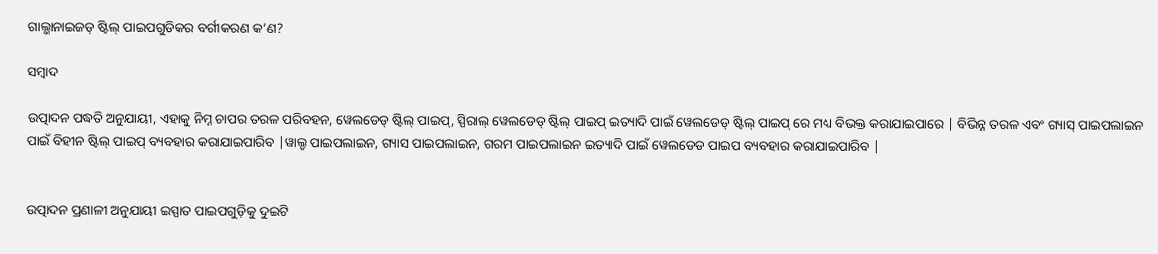ଗାଲ୍ଭାନାଇଜଡ୍ ଷ୍ଟିଲ୍ ପାଇପଗୁଡିକର ବର୍ଗୀକରଣ କ’ଣ?

ସମ୍ବାଦ

ଉତ୍ପାଦନ ପଦ୍ଧତି ଅନୁଯାୟୀ, ଏହାକୁ ନିମ୍ନ ଚାପର ତରଳ ପରିବହନ, ୱେଲଡେଡ୍ ଷ୍ଟିଲ୍ ପାଇପ୍, ସ୍ପିରାଲ୍ ୱେଲଡେଡ୍ ଷ୍ଟିଲ୍ ପାଇପ୍ ଇତ୍ୟାଦି ପାଇଁ ୱେଲଡେଡ୍ ଷ୍ଟିଲ୍ ପାଇପ୍ ରେ ମଧ୍ୟ ବିଭକ୍ତ କରାଯାଇପାରେ | ବିଭିନ୍ନ ତରଳ ଏବଂ ଗ୍ୟାସ୍ ପାଇପଲାଇନ ପାଇଁ ବିହୀନ ଷ୍ଟିଲ୍ ପାଇପ୍ ବ୍ୟବହାର କରାଯାଇପାରିବ |ୱାଲ୍ଡ ପାଇପଲାଇନ, ଗ୍ୟାସ ପାଇପଲାଇନ, ଗରମ ପାଇପଲାଇନ ଇତ୍ୟାଦି ପାଇଁ ୱେଲଡେଡ ପାଇପ ବ୍ୟବହାର କରାଯାଇପାରିବ |


ଉତ୍ପାଦନ ପ୍ରଣାଳୀ ଅନୁଯାୟୀ ଇସ୍ପାତ ପାଇପଗୁଡ଼ିକୁ ଦୁଇଟି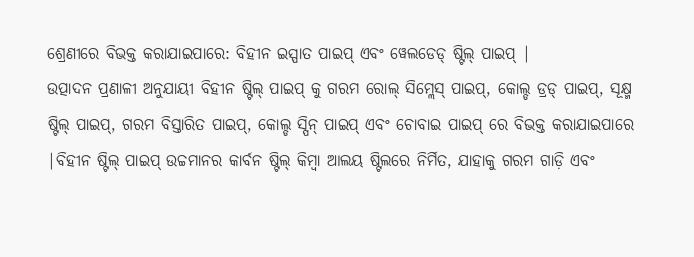ଶ୍ରେଣୀରେ ବିଭକ୍ତ କରାଯାଇପାରେ: ବିହୀନ ଇସ୍ପାତ ପାଇପ୍ ଏବଂ ୱେଲଡେଡ୍ ଷ୍ଟିଲ୍ ପାଇପ୍ |
ଉତ୍ପାଦନ ପ୍ରଣାଳୀ ଅନୁଯାୟୀ ବିହୀନ ଷ୍ଟିଲ୍ ପାଇପ୍ କୁ ଗରମ ରୋଲ୍ ସିମ୍ଲେସ୍ ପାଇପ୍, କୋଲ୍ଡ ଡ୍ରଡ୍ ପାଇପ୍, ସୂକ୍ଷ୍ମ ଷ୍ଟିଲ୍ ପାଇପ୍, ଗରମ ବିସ୍ତାରିତ ପାଇପ୍, କୋଲ୍ଡ ସ୍ପିନ୍ ପାଇପ୍ ଏବଂ ଚୋବାଇ ପାଇପ୍ ରେ ବିଭକ୍ତ କରାଯାଇପାରେ |ବିହୀନ ଷ୍ଟିଲ୍ ପାଇପ୍ ଉଚ୍ଚମାନର କାର୍ବନ ଷ୍ଟିଲ୍ କିମ୍ବା ଆଲୟ ଷ୍ଟିଲରେ ନିର୍ମିତ, ଯାହାକୁ ଗରମ ଗାଡ଼ି ଏବଂ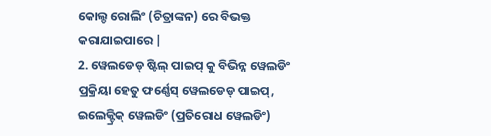କୋଲ୍ଡ ରୋଲିଂ (ଚିତ୍ରାଙ୍କନ) ରେ ବିଭକ୍ତ କରାଯାଇପାରେ |
2. ୱେଲଡେଡ୍ ଷ୍ଟିଲ୍ ପାଇପ୍ କୁ ବିଭିନ୍ନ ୱେଲଡିଂ ପ୍ରକ୍ରିୟା ହେତୁ ଫର୍ଣ୍ଣେସ୍ ୱେଲଡେଡ୍ ପାଇପ୍, ଇଲେକ୍ଟ୍ରିକ୍ ୱେଲଡିଂ (ପ୍ରତିରୋଧ ୱେଲଡିଂ)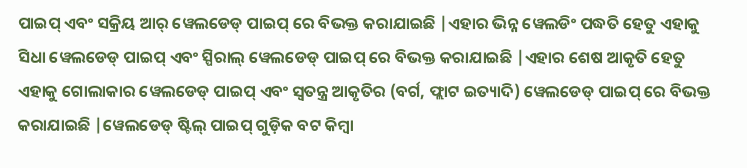ପାଇପ୍ ଏବଂ ସକ୍ରିୟ ଆର୍ ୱେଲଡେଡ୍ ପାଇପ୍ ରେ ବିଭକ୍ତ କରାଯାଇଛି |ଏହାର ଭିନ୍ନ ୱେଲଡିଂ ପଦ୍ଧତି ହେତୁ ଏହାକୁ ସିଧା ୱେଲଡେଡ୍ ପାଇପ୍ ଏବଂ ସ୍ପିରାଲ୍ ୱେଲଡେଡ୍ ପାଇପ୍ ରେ ବିଭକ୍ତ କରାଯାଇଛି |ଏହାର ଶେଷ ଆକୃତି ହେତୁ ଏହାକୁ ଗୋଲାକାର ୱେଲଡେଡ୍ ପାଇପ୍ ଏବଂ ସ୍ୱତନ୍ତ୍ର ଆକୃତିର (ବର୍ଗ, ଫ୍ଲାଟ ଇତ୍ୟାଦି) ୱେଲଡେଡ୍ ପାଇପ୍ ରେ ବିଭକ୍ତ କରାଯାଇଛି |ୱେଲଡେଡ୍ ଷ୍ଟିଲ୍ ପାଇପ୍ ଗୁଡ଼ିକ ବଟ କିମ୍ବା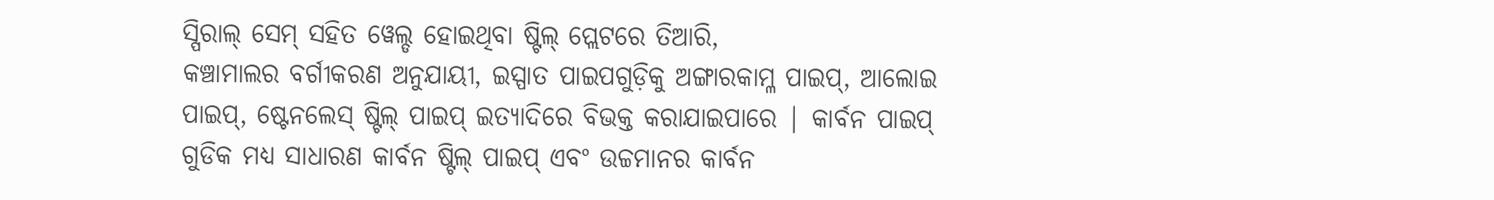ସ୍ପିରାଲ୍ ସେମ୍ ସହିତ ୱେଲ୍ଡ ହୋଇଥିବା ଷ୍ଟିଲ୍ ପ୍ଲେଟରେ ତିଆରି,
କଞ୍ଚାମାଲର ବର୍ଗୀକରଣ ଅନୁଯାୟୀ, ଇସ୍ପାତ ପାଇପଗୁଡ଼ିକୁ ଅଙ୍ଗାରକାମ୍ଳ ପାଇପ୍, ଆଲୋଇ ପାଇପ୍, ଷ୍ଟେନଲେସ୍ ଷ୍ଟିଲ୍ ପାଇପ୍ ଇତ୍ୟାଦିରେ ବିଭକ୍ତ କରାଯାଇପାରେ | କାର୍ବନ ପାଇପ୍ ଗୁଡିକ ମଧ୍ୟ ସାଧାରଣ କାର୍ବନ ଷ୍ଟିଲ୍ ପାଇପ୍ ଏବଂ ଉଚ୍ଚମାନର କାର୍ବନ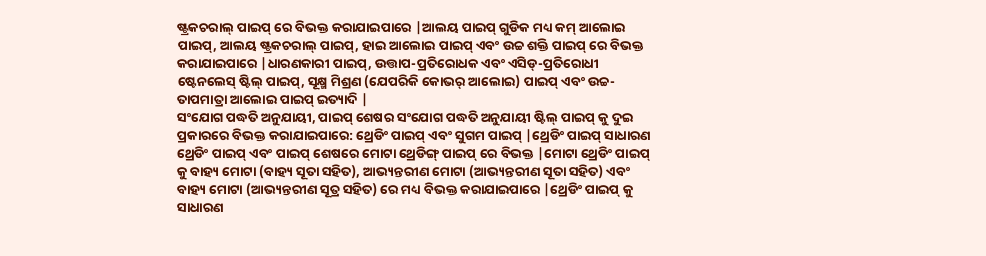ଷ୍ଟ୍ରକଚରାଲ୍ ପାଇପ୍ ରେ ବିଭକ୍ତ କରାଯାଇପାରେ |ଆଲୟ ପାଇପ୍ ଗୁଡିକ ମଧ୍ୟ କମ୍ ଆଲୋଇ ପାଇପ୍, ଆଲୟ ଷ୍ଟ୍ରକଚରାଲ୍ ପାଇପ୍, ହାଇ ଆଲୋଇ ପାଇପ୍ ଏବଂ ଉଚ୍ଚ ଶକ୍ତି ପାଇପ୍ ରେ ବିଭକ୍ତ କରାଯାଇପାରେ |ଧାରଣକାରୀ ପାଇପ୍, ଉତ୍ତାପ-ପ୍ରତିରୋଧକ ଏବଂ ଏସିଡ୍-ପ୍ରତିରୋଧୀ ଷ୍ଟେନଲେସ୍ ଷ୍ଟିଲ୍ ପାଇପ୍, ସୂକ୍ଷ୍ମ ମିଶ୍ରଣ (ଯେପରିକି କୋଭର୍ ଆଲୋଇ) ପାଇପ୍ ଏବଂ ଉଚ୍ଚ-ତାପମାତ୍ରା ଆଲୋଇ ପାଇପ୍ ଇତ୍ୟାଦି |
ସଂଯୋଗ ପଦ୍ଧତି ଅନୁଯାୟୀ, ପାଇପ୍ ଶେଷର ସଂଯୋଗ ପଦ୍ଧତି ଅନୁଯାୟୀ ଷ୍ଟିଲ୍ ପାଇପ୍ କୁ ଦୁଇ ପ୍ରକାରରେ ବିଭକ୍ତ କରାଯାଇପାରେ: ଥ୍ରେଡିଂ ପାଇପ୍ ଏବଂ ସୁଗମ ପାଇପ୍ |ଥ୍ରେଡିଂ ପାଇପ୍ ସାଧାରଣ ଥ୍ରେଡିଂ ପାଇପ୍ ଏବଂ ପାଇପ୍ ଶେଷରେ ମୋଟା ଥ୍ରେଡିଙ୍ଗ୍ ପାଇପ୍ ରେ ବିଭକ୍ତ |ମୋଟା ଥ୍ରେଡିଂ ପାଇପ୍ କୁ ବାହ୍ୟ ମୋଟା (ବାହ୍ୟ ସୂତା ସହିତ), ଆଭ୍ୟନ୍ତରୀଣ ମୋଟା (ଆଭ୍ୟନ୍ତରୀଣ ସୂତା ସହିତ) ଏବଂ ବାହ୍ୟ ମୋଟା (ଆଭ୍ୟନ୍ତରୀଣ ସୂତ୍ର ସହିତ) ରେ ମଧ୍ୟ ବିଭକ୍ତ କରାଯାଇପାରେ |ଥ୍ରେଡିଂ ପାଇପ୍ କୁ ସାଧାରଣ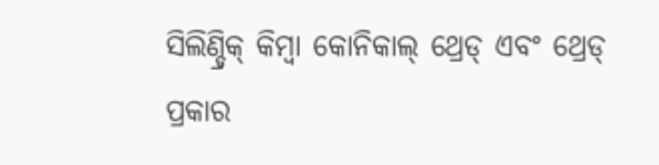ସିଲିଣ୍ଡ୍ରିକ୍ କିମ୍ବା କୋନିକାଲ୍ ଥ୍ରେଡ୍ ଏବଂ ଥ୍ରେଡ୍ ପ୍ରକାର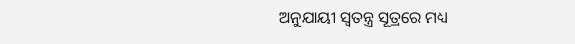ଅନୁଯାୟୀ ସ୍ୱତନ୍ତ୍ର ସୂତ୍ରରେ ମଧ୍ୟ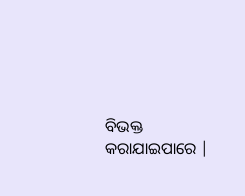ବିଭକ୍ତ କରାଯାଇପାରେ |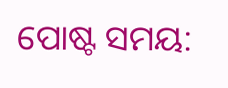ପୋଷ୍ଟ ସମୟ: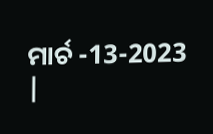ମାର୍ଚ -13-2023 |